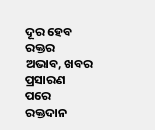ଦୂର ହେବ ରକ୍ତର ଅଭାବ, ଖବର ପ୍ରସାରଣ ପରେ ରକ୍ତଦାନ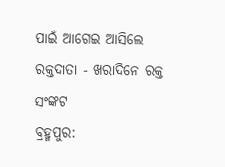ପାଇଁ ଆଗେଇ ଆସିଲେ ରକ୍ତଦାତା - ଖରାଦିନେ ରକ୍ତ ସଂଙ୍କଟ
ବ୍ରହ୍ମପୁର: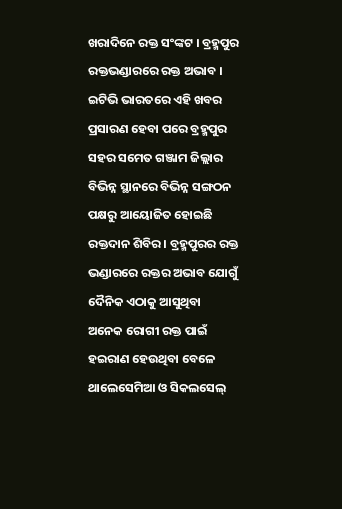ଖରାଦିନେ ରକ୍ତ ସଂଙ୍କଟ । ବ୍ରହ୍ମପୁର ରକ୍ତଭଣ୍ଡାରରେ ରକ୍ତ ଅଭାବ । ଇଟିଭି ଭାରତରେ ଏହି ଖବର ପ୍ରସାରଣ ହେବା ପରେ ବ୍ରହ୍ମପୁର ସହର ସମେତ ଗଞ୍ଜାମ ଜିଲ୍ଲାର ବିଭିନ୍ନ ସ୍ଥାନରେ ବିଭିନ୍ନ ସଙ୍ଗଠନ ପକ୍ଷରୁ ଆୟୋଜିତ ହୋଇଛି ରକ୍ତଦାନ ଶିବିର । ବ୍ରହ୍ମପୁରର ରକ୍ତ ଭଣ୍ଡାରରେ ରକ୍ତର ଅଭାବ ଯୋଗୁଁ ଦୈନିକ ଏଠାକୁ ଆସୁଥିବା ଅନେକ ରୋଗୀ ରକ୍ତ ପାଇଁ ହଇରାଣ ହେଉଥିବା ବେଳେ ଥାଲେସେମିଆ ଓ ସିକଲସେଲ୍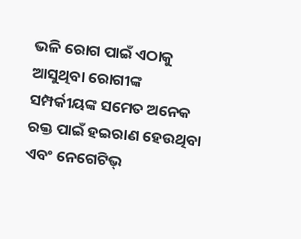ଭଳି ରୋଗ ପାଇଁ ଏଠାକୁ ଆସୁଥିବା ରୋଗୀଙ୍କ ସମ୍ପର୍କୀୟଙ୍କ ସମେତ ଅନେକ ରକ୍ତ ପାଇଁ ହଇରାଣ ହେଉଥିବା ଏବଂ ନେଗେଟିଭ୍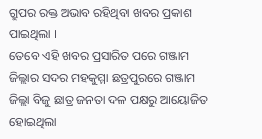ଗ୍ରୁପର ରକ୍ତ ଅଭାବ ରହିଥିବା ଖବର ପ୍ରକାଶ ପାଇଥିଲା ।
ତେବେ ଏହି ଖବର ପ୍ରସାରିତ ପରେ ଗଞ୍ଜାମ ଜିଲ୍ଲାର ସଦର ମହକୁମ୍ମା ଛତ୍ରପୁରରେ ଗଞ୍ଜାମ ଜିଲ୍ଲା ବିଜୁ ଛାତ୍ର ଜନତା ଦଳ ପକ୍ଷରୁ ଆୟୋଜିତ ହୋଇଥିଲା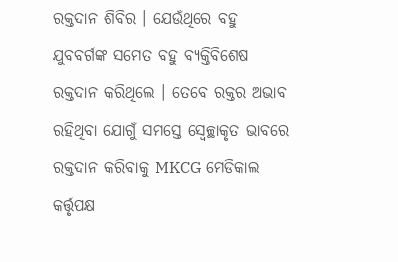ରକ୍ତଦାନ ଶିବିର । ଯେଉଁଥିରେ ବହୁ ଯୁବବର୍ଗଙ୍କ ସମେତ ବହୁ ବ୍ୟକ୍ତିବିଶେଷ ରକ୍ତଦାନ କରିଥିଲେ । ତେବେ ରକ୍ତର ଅଭାବ ରହିଥିବା ଯୋଗୁଁ ସମସ୍ତେ ସ୍ବେଚ୍ଛାକୃତ ଭାବରେ ରକ୍ତଦାନ କରିବାକୁ MKCG ମେଡିକାଲ କର୍ତ୍ତୃପକ୍ଷ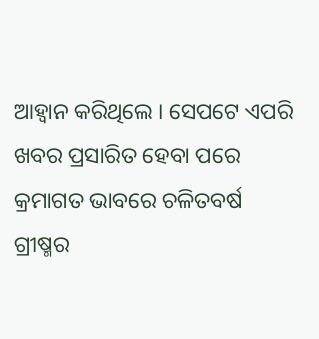ଆହ୍ବାନ କରିଥିଲେ । ସେପଟେ ଏପରି ଖବର ପ୍ରସାରିତ ହେବା ପରେ କ୍ରମାଗତ ଭାବରେ ଚଳିତବର୍ଷ ଗ୍ରୀଷ୍ମର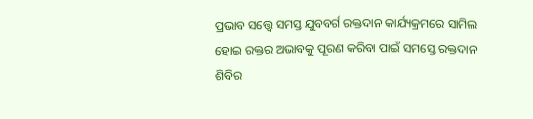ପ୍ରଭାବ ସତ୍ତ୍ବେ ସମସ୍ତ ଯୁବବର୍ଗ ରକ୍ତଦାନ କାର୍ଯ୍ୟକ୍ରମରେ ସାମିଲ ହୋଇ ରକ୍ତର ଅଭାବକୁ ପୂରଣ କରିବା ପାଇଁ ସମସ୍ତେ ରକ୍ତଦାନ ଶିବିର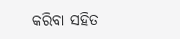କରିବା ସହିତ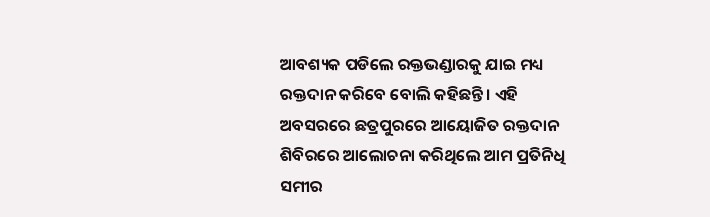ଆବଶ୍ୟକ ପଡିଲେ ରକ୍ତଭଣ୍ଡାରକୁ ଯାଇ ମଧ୍ୟ ରକ୍ତଦାନ କରିବେ ବୋଲି କହିଛନ୍ତି । ଏହି ଅବସରରେ ଛତ୍ରପୁରରେ ଆୟୋଜିତ ରକ୍ତଦାନ ଶିବିରରେ ଆଲୋଚନା କରିଥିଲେ ଆମ ପ୍ରତିନିଧି ସମୀର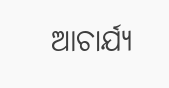ଆଚାର୍ଯ୍ୟ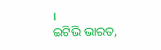।
ଇଟିଭି ଭାରତ,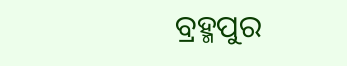ବ୍ରହ୍ମପୁର